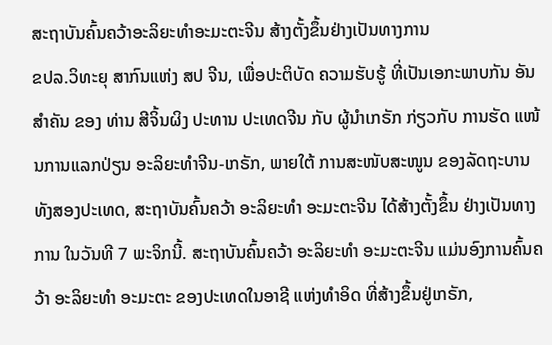ສະຖາບັນຄົ້ນຄວ້າອະລິຍະທຳອະມະຕະຈີນ ສ້າງຕັ້ງຂຶ້ນຢ່າງເປັນທາງການ
ຂປລ.ວິທະຍຸ ສາກົນແຫ່ງ ສປ ຈີນ, ເພື່ອປະຕິບັດ ຄວາມຮັບຮູ້ ທີ່ເປັນເອກະພາບກັນ ອັນສຳຄັນ ຂອງ ທ່ານ ສີຈິ້ນຜິງ ປະທານ ປະເທດຈີນ ກັບ ຜູ້ນຳເກຣັກ ກ່ຽວກັບ ການຮັດ ແໜ້ນການແລກປ່ຽນ ອະລິຍະທຳຈີນ-ເກຣັກ, ພາຍໃຕ້ ການສະໜັບສະໜູນ ຂອງລັດຖະບານ ທັງສອງປະເທດ, ສະຖາບັນຄົ້ນຄວ້າ ອະລິຍະທຳ ອະມະຕະຈີນ ໄດ້ສ້າງຕັ້ງຂຶ້ນ ຢ່າງເປັນທາງການ ໃນວັນທີ 7 ພະຈິກນີ້. ສະຖາບັນຄົ້ນຄວ້າ ອະລິຍະທຳ ອະມະຕະຈີນ ແມ່ນອົງການຄົ້ນຄວ້າ ອະລິຍະທຳ ອະມະຕະ ຂອງປະເທດໃນອາຊີ ແຫ່ງທຳອິດ ທີ່ສ້າງຂຶ້ນຢູ່ເກຣັກ,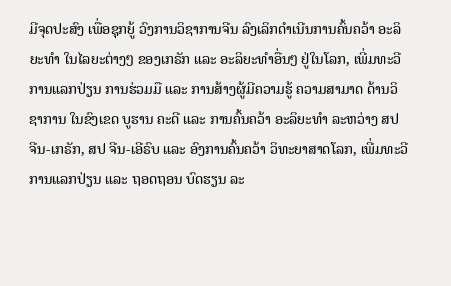ມີຈຸດປະສົງ ເພື່ອຊຸກຍູ້ ວົງການວິຊາການຈີນ ລົງເລິກດຳເນີນການຄົ້ນຄວ້າ ອະລິຍະທຳ ໃນໄລຍະຕ່າງໆ ຂອງເກຣັກ ແລະ ອະລິຍະທຳອື່ນໆ ຢູ່ໃນໂລກ, ເພີ່ມທະວີ ການແລກປ່ຽນ ການຮ່ວມມື ແລະ ການສ້າງຜູ້ມີຄວາມຮູ້ ຄວາມສາມາດ ດ້ານວິຊາການ ໃນຂົງເຂດ ບູຮານ ຄະດີ ແລະ ການຄົ້ນຄວ້າ ອະລິຍະທຳ ລະຫວ່າງ ສປ ຈີນ-ເກຣັກ, ສປ ຈີນ-ເອີຣົບ ແລະ ອົງການຄົ້ນຄວ້າ ວິທະຍາສາດໂລກ, ເພີ່ມທະວີການແລກປ່ຽນ ແລະ ຖອດຖອນ ບົດຮຽນ ລະ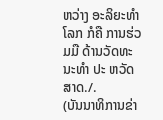ຫວ່າງ ອະລິຍະທຳໂລກ ກໍຄື ການຮ່ວມມື ດ້ານວັດທະນະທຳ ປະ ຫວັດສາດ./.
(ບັນນາທິການຂ່າ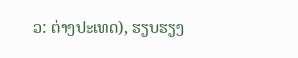ວ: ຕ່າງປະເທດ), ຮຽບຮຽງ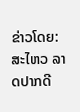ຂ່າວໂດຍ: ສະໄຫວ ລາດປາກດີ